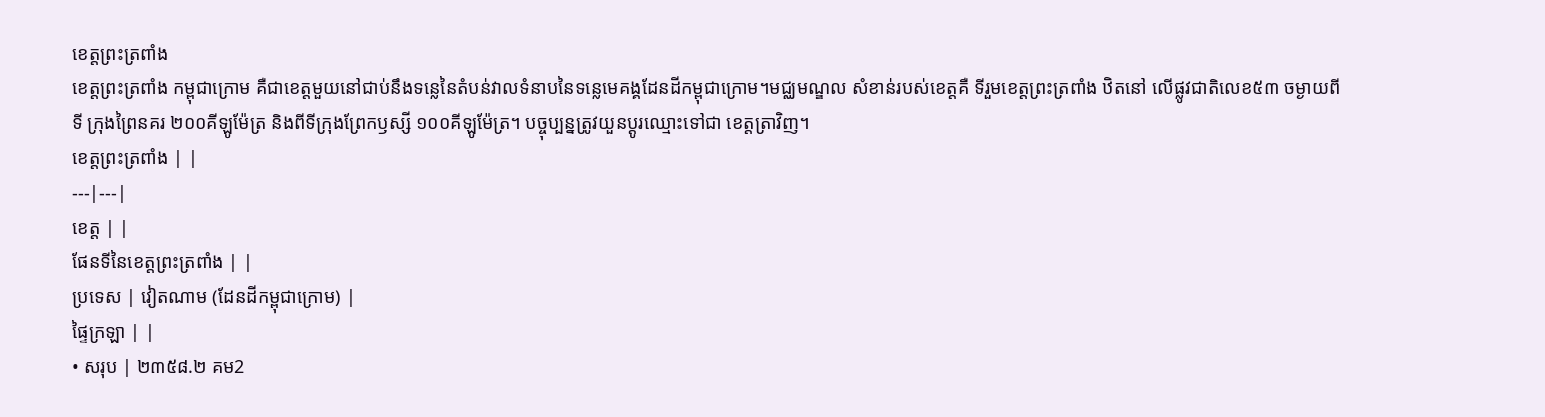ខេត្តព្រះត្រពាំង
ខេត្តព្រះត្រពាំង កម្ពុជាក្រោម គឺជាខេត្តមួយនៅជាប់នឹងទន្លេនៃតំបន់វាលទំនាបនៃទន្លេមេគង្គដែនដីកម្ពុជាក្រោម។មជ្ឈមណ្ឌល សំខាន់របស់ខេត្តគឺ ទីរួមខេត្តព្រះត្រពាំង ឋិតនៅ លើផ្លូវជាតិលេខ៥៣ ចម្ងាយពីទី ក្រុងព្រៃនគរ ២០០គីឡូម៉ែត្រ និងពីទីក្រុងព្រែកឫស្សី ១០០គីឡូម៉ែត្រ។ បច្ចុប្បន្នត្រូវយួនប្ដូរឈ្មោះទៅជា ខេត្តត្រាវិញ។
ខេត្តព្រះត្រពាំង | |
---|---|
ខេត្ត | |
ផែនទីនៃខេត្តព្រះត្រពាំង | |
ប្រទេស | វៀតណាម (ដែនដីកម្ពុជាក្រោម) |
ផ្ទៃក្រឡា | |
• សរុប | ២៣៥៨.២ គម2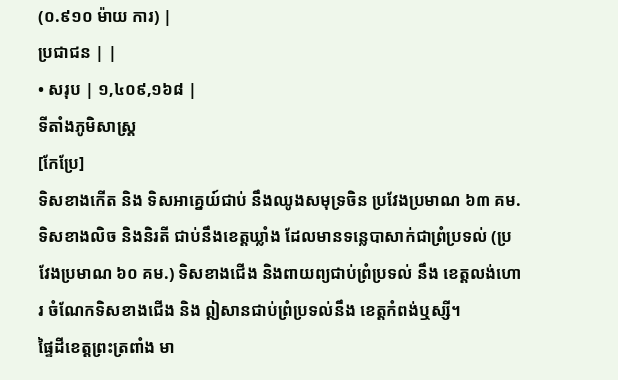(០.៩១០ ម៉ាយ ការ) |
ប្រជាជន | |
• សរុប | ១,៤០៩,១៦៨ |
ទីតាំងភូមិសាស្ត្រ
[កែប្រែ]
ទិសខាងកើត និង ទិសអាគ្នេយ៍ជាប់ នឹងឈូងសមុទ្រចិន ប្រវែងប្រមាណ ៦៣ គម. ទិសខាងលិច និងនិរតី ជាប់នឹងខេត្តឃ្លាំង ដែលមានទន្លេបាសាក់ជាព្រំប្រទល់ (ប្រវែងប្រមាណ ៦០ គម.) ទិសខាងជើង និងពាយព្យជាប់ព្រំប្រទល់ នឹង ខេត្តលង់ហោរ ចំណែកទិសខាងជើង និង ឦសានជាប់ព្រំប្រទល់នឹង ខេត្តកំពង់ឬស្សី។
ផ្ទៃដីខេត្តព្រះត្រពាំង មា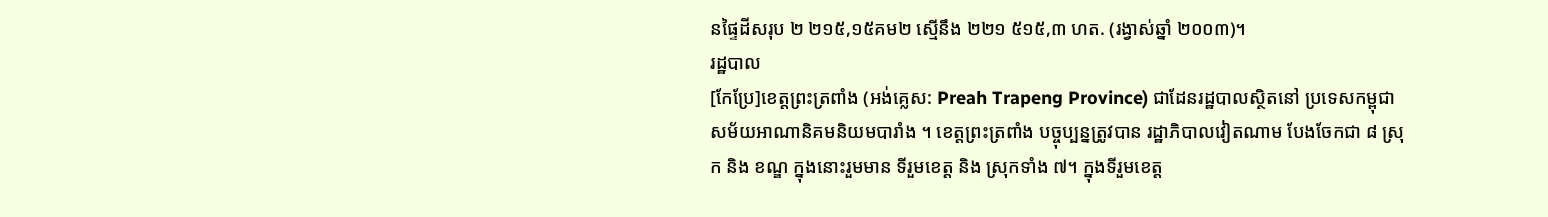នផ្ទៃដីសរុប ២ ២១៥,១៥គម២ ស្មើនឹង ២២១ ៥១៥,៣ ហត. (រង្វាស់ឆ្នាំ ២០០៣)។
រដ្ឋបាល
[កែប្រែ]ខេត្តព្រះត្រពាំង (អង់គ្លេស: Preah Trapeng Province) ជាដែនរដ្ឋបាលស្ថិតនៅ ប្រទេសកម្ពុជា សម័យអាណានិគមនិយមបារាំង ។ ខេត្តព្រះត្រពាំង បច្ចុប្បន្នត្រូវបាន រដ្ឋាភិបាលវៀតណាម បែងចែកជា ៨ ស្រុក និង ខណ្ឌ ក្នុងនោះរួមមាន ទីរួមខេត្ត និង ស្រុកទាំង ៧។ ក្នុងទីរួមខេត្ត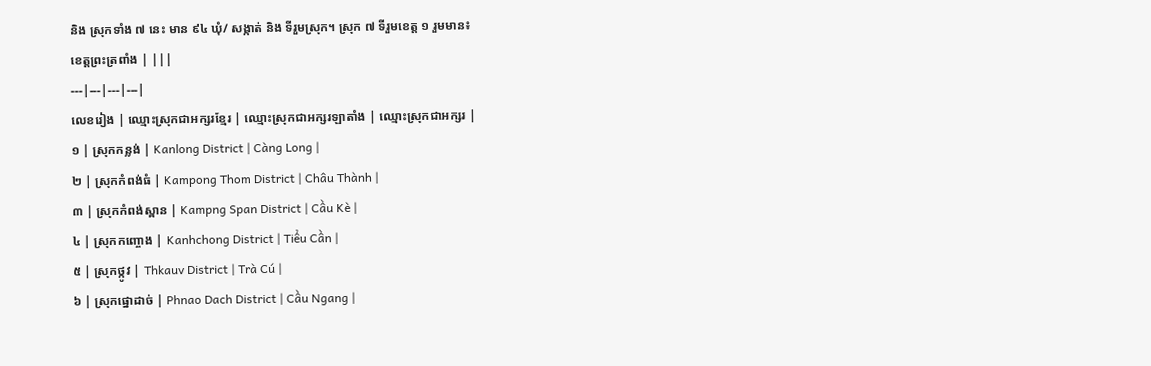និង ស្រុកទាំង ៧ នេះ មាន ៩៤ ឃុំ/ សង្កាត់ និង ទីរួមស្រុក។ ស្រុក ៧ ទីរួមខេត្ត ១ រួមមាន៖
ខេត្តព្រះត្រពាំង | |||
---|---|---|---|
លេខរៀង | ឈ្មោះស្រុកជាអក្សរខ្មែរ | ឈ្មោះស្រុកជាអក្សរឡាតាំង | ឈ្មោះស្រុកជាអក្សរ |
១ | ស្រុកកន្លង់ | Kanlong District | Càng Long |
២ | ស្រុកកំពង់ធំ | Kampong Thom District | Châu Thành |
៣ | ស្រុកកំពង់ស្ពាន | Kampng Span District | Cầu Kè |
៤ | ស្រុកកញ្ចោង | Kanhchong District | Tiểu Cần |
៥ | ស្រុកថ្កូវ | Thkauv District | Trà Cú |
៦ | ស្រុកផ្នោដាច់ | Phnao Dach District | Cầu Ngang |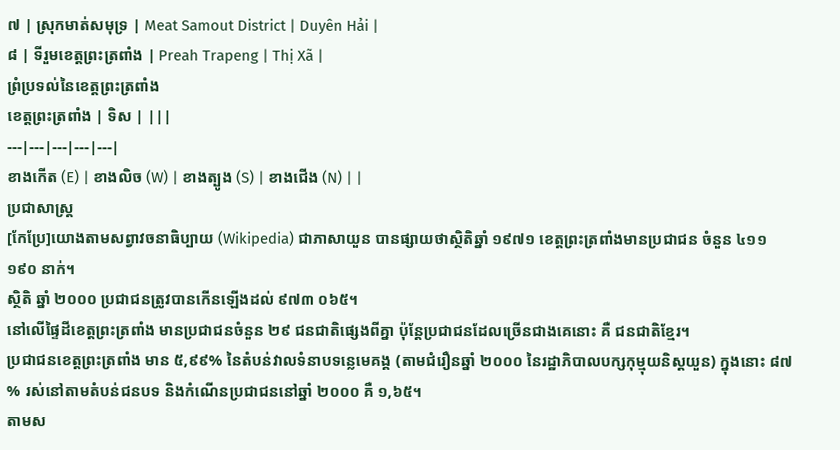៧ | ស្រុកមាត់សមុទ្រ | Meat Samout District | Duyên Hải |
៨ | ទីរួមខេត្តព្រះត្រពាំង | Preah Trapeng | Thị Xã |
ព្រំប្រទល់នៃខេត្តព្រះត្រពាំង
ខេត្តព្រះត្រពាំង | ទិស | |||
---|---|---|---|---|
ខាងកើត (E) | ខាងលិច (W) | ខាងត្បូង (S) | ខាងជើង (N) | |
ប្រជាសាស្ត្រ
[កែប្រែ]យោងតាមសព្វាវចនាធិប្បាយ (Wikipedia) ជាភាសាយួន បានផ្សាយថាស្ថិតិឆ្នាំ ១៩៧១ ខេត្តព្រះត្រពាំងមានប្រជាជន ចំនួន ៤១១ ១៩០ នាក់។
ស្ថិតិ ឆ្នាំ ២០០០ ប្រជាជនត្រូវបានកើនឡើងដល់ ៩៧៣ ០៦៥។
នៅលើផ្ទៃដីខេត្តព្រះត្រពាំង មានប្រជាជនចំនួន ២៩ ជនជាតិផ្សេងពីគ្នា ប៉ុន្តែប្រជាជនដែលច្រើនជាងគេនោះ គឺ ជនជាតិខ្មែរ។
ប្រជាជនខេត្តព្រះត្រពាំង មាន ៥,៩៩% នៃតំបន់វាលទំនាបទន្លេមេគង្គ (តាមជំរឿនឆ្នាំ ២០០០ នៃរដ្ឋាភិបាលបក្សកុម្មុយនិស្តយួន) ក្នុងនោះ ៨៧ % រស់នៅតាមតំបន់ជនបទ និងកំណើនប្រជាជននៅឆ្នាំ ២០០០ គឺ ១,៦៥។
តាមស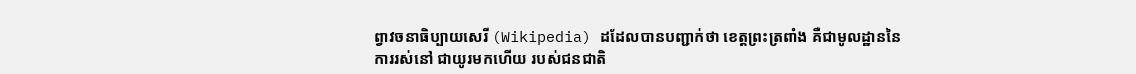ព្វាវចនាធិប្បាយសេរី (Wikipedia) ដដែលបានបញ្ជាក់ថា ខេត្តព្រះត្រពាំង គឺជាមូលដ្ឋាននៃការរស់នៅ ជាយូរមកហើយ របស់ជនជាតិ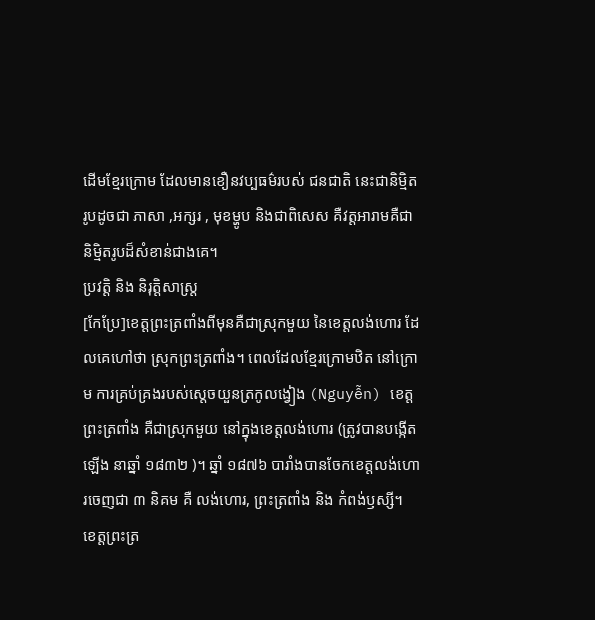ដើមខ្មែរក្រោម ដែលមានខឿនវប្បធម៌របស់ ជនជាតិ នេះជានិម្មិតរូបដូចជា ភាសា ,អក្សរ , មុខម្ហូប និងជាពិសេស គឺវត្តអារាមគឺជានិម្មិតរូបដ៏សំខាន់ជាងគេ។
ប្រវត្តិ និង និរុត្តិសាស្ត្រ
[កែប្រែ]ខេត្តព្រះត្រពាំងពីមុនគឺជាស្រុកមួយ នៃខេត្តលង់ហោរ ដែលគេហៅថា ស្រុកព្រះត្រពាំង។ ពេលដែលខ្មែរក្រោមឋិត នៅក្រោម ការគ្រប់គ្រងរបស់ស្តេចយួនត្រកូលង្វៀង (Nguyễn) ខេត្តព្រះត្រពាំង គឺជាស្រុកមួយ នៅក្នុងខេត្តលង់ហោរ (ត្រូវបានបង្កើតឡើង នាឆ្នាំ ១៨៣២ )។ ឆ្នាំ ១៨៧៦ បារាំងបានចែកខេត្តលង់ហោរចេញជា ៣ និគម គឺ លង់ហោរ, ព្រះត្រពាំង និង កំពង់ឫស្សី។
ខេត្តព្រះត្រ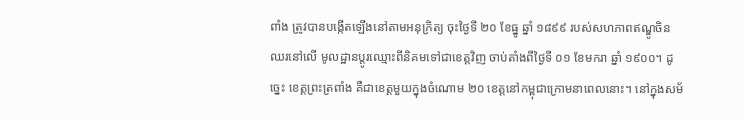ពាំង ត្រូវបានបង្កើតឡើងនៅតាមអនុក្រិត្យ ចុះថ្ងៃទី ២០ ខែធ្នូ ឆ្នាំ ១៨៩៩ របស់សហភាពឥណ្ឌូចិន ឈរនៅលើ មូលដ្ឋានប្តូរឈ្មោះពីនិគមទៅជាខេត្តវិញ ចាប់តាំងពីថ្ងៃទី ០១ ខែមករា ឆ្នាំ ១៩០០។ ដូច្នេះ ខេត្តព្រះត្រពាំង គឺជាខេត្តមួយក្នុងចំណោម ២០ ខេត្តនៅកម្ពុជាក្រោមនាពេលនោះ។ នៅក្នុងសម័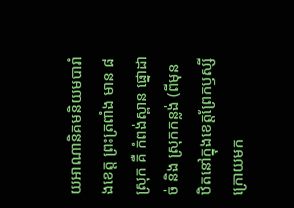យអាណានិគមនិយមបារាំងខេត្ត ព្រះត្រពាំង មាន ៨ ស្រុក គឺ កំពង់ស្ពាន ផ្នោដាច់ និង ស្រុកកន្លង់ (ពីមុនឋិតនៅក្នុងខេត្តព្រែកឫស្សី ក្រោយមក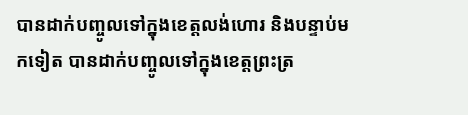បានដាក់បញ្ចូលទៅក្នុងខេត្តលង់ហោរ និងបន្ទាប់មកទៀត បានដាក់បញ្ចូលទៅក្នុងខេត្តព្រះត្រ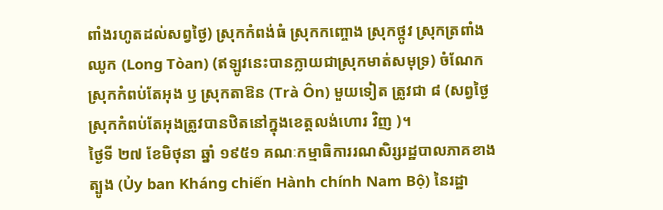ពាំងរហូតដល់សព្វថ្ងៃ) ស្រុកកំពង់ធំ ស្រុកកញ្ចោង ស្រុកថ្កូវ ស្រុកត្រពាំងឈូក (Long Tòan) (ឥឡូវនេះបានក្លាយជាស្រុកមាត់សមុទ្រ) ចំណែកស្រុកកំពប់តែអុង ឫ ស្រុកតាឱន (Trà Ôn) មួយទៀត ត្រូវជា ៨ (សព្វថ្ងៃ ស្រុកកំពប់តែអុងត្រូវបានឋិតនៅក្នុងខេត្តលង់ហោរ វិញ )។
ថ្ងៃទី ២៧ ខែមិថុនា ឆ្នាំ ១៩៥១ គណៈកម្មាធិការរណសិរ្សរដ្ឋបាលភាគខាងត្បូង (Ủy ban Kháng chiến Hành chính Nam Bộ) នៃរដ្ឋា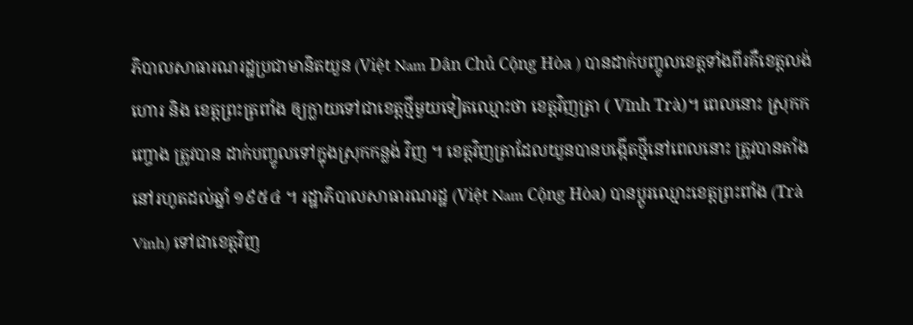ភិបាលសាធារណរដ្ឋប្រជាមានិតយួន (Việt Nam Dân Chủ Cộng Hòa ) បានដាក់បញ្ចូលខេត្តទាំងពីរគឺខេត្តលង់ហោរ និង ខេត្តព្រះត្រពាំង ឲ្យក្លាយទៅជាខេត្តថ្មីមួយទៀតឈ្មោះថា ខេត្តវិញត្រា ( Vĩnh Trà)។ ពេលនោះ ស្រុកកញ្ចោង ត្រូវបាន ដាក់បញ្ចូលទៅក្នុងស្រុកកន្លង់ វិញ ។ ខេត្តវិញត្រាដែលយួនបានបង្កើតថ្មីនៅពេលនោះ ត្រូវបានតាំងនៅរហូតដល់ឆ្នាំ ១៩៥៤ ។ រដ្ឋាភិបាលសាធារណរដ្ឋ (Việt Nam Cộng Hòa) បានប្តូរឈ្មោះខេត្តព្រះពាំង (Trà Vinh) ទៅជាខេត្តវិញ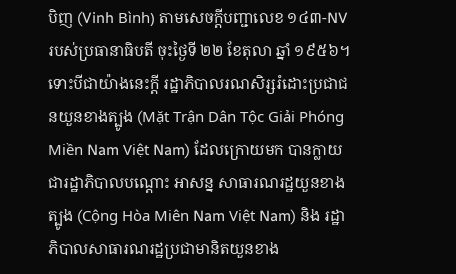បិញ (Vinh Bình) តាមសេចក្តីបញ្ជាលេខ ១៤៣-NV របស់ប្រធានាធិបតី ចុះថ្ងៃទី ២២ ខែតុលា ឆ្នាំ ១៩៥៦។
ទោះបីជាយ៉ាងនេះក្តី រដ្ឋាភិបាលរណសិរ្សរំដោះប្រជាជនយួនខាងត្បូង (Mặt Trận Dân Tộc Giải Phóng Miền Nam Việt Nam) ដែលក្រោយមក បានក្លាយជារដ្ឋាភិបាលបណ្តោះ អាសន្ន សាធារណរដ្ឋយួនខាងត្បូង (Cộng Hòa Miên Nam Việt Nam) និង រដ្ឋាភិបាលសាធារណរដ្ឋប្រជាមានិតយួនខាង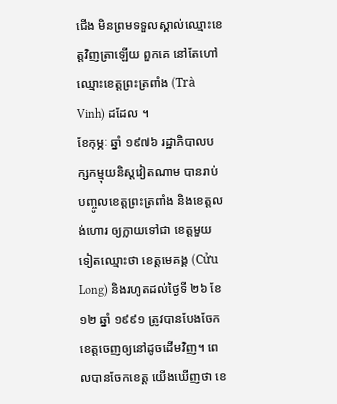ជើង មិនព្រមទទួលស្គាល់ឈ្មោះខេត្តវិញត្រាឡើយ ពួកគេ នៅតែហៅ ឈ្មោះខេត្តព្រះត្រពាំង (Trà Vinh) ដដែល ។
ខែកុម្ភៈ ឆ្នាំ ១៩៧៦ រដ្ឋាភិបាលបក្សកម្មុយនិស្តវៀតណាម បានរាប់បញ្ចូលខេត្តព្រះត្រពាំង និងខេត្តលង់ហោរ ឲ្យក្លាយទៅជា ខេត្តមួយទៀតឈ្មោះថា ខេត្តមេគង្គ (Cửu Long) និងរហូតដល់ថ្ងៃទី ២៦ ខែ ១២ ឆ្នាំ ១៩៩១ ត្រូវបានបែងចែកខេត្តចេញឲ្យនៅដូចដើមវិញ។ ពេលបានចែកខេត្ត យើងឃើញថា ខេ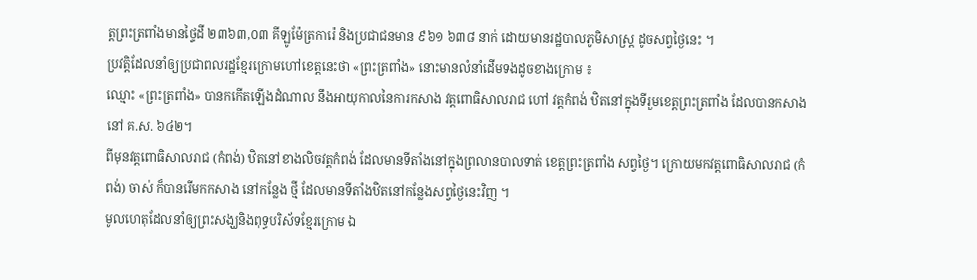ត្តព្រះត្រពាំងមានថ្ទៃដី ២៣៦៣,០៣ គីឡូម៉ែត្រការ៉េ និងប្រជាជនមាន ៩៦១ ៦៣៨ នាក់ ដោយមានរដ្ឋបាលភូមិសាស្ត្រ ដូចសព្វថ្ងៃនេះ ។
ប្រវត្តិដែលនាំឲ្យប្រជាពលរដ្ឋខ្មែរក្រោមហៅខេត្តនេះថា «ព្រះត្រពាំង» នោះមានលំនាំដើមទងដូចខាងក្រោម ៖
ឈ្មោះ «ព្រះត្រពាំង» បានកកើតឡើងដំណាល នឹងអាយុកាលនៃការកសាង វត្តពោធិសាលរាជ ហៅ វត្តកំពង់ ឋិតនៅក្នុងទីរួមខេត្តព្រះត្រពាំង ដែលបានកសាងនៅ គ.ស. ៦៤២។
ពីមុនវត្តពោធិសាលរាជ (កំពង់) ឋិតនៅខាងលិចវត្តកំពង់ ដែលមានទីតាំងនៅក្នុងព្រលានបាលទាត់ ខេត្តព្រះត្រពាំង សព្វថ្ងៃ។ ក្រោយមកវត្តពោធិសាលរាជ (កំពង់) ចាស់ ក៏បានរើមកកសាង នៅកន្លែង ថ្មី ដែលមានទីតាំងឋិតនៅកន្លែងសព្វថ្ងៃនេះវិញ ។
មូលហេតុដែលនាំឲ្យព្រះសង្ឃនិងពុទ្ធបរិស័ទខ្មែរក្រោម ឯ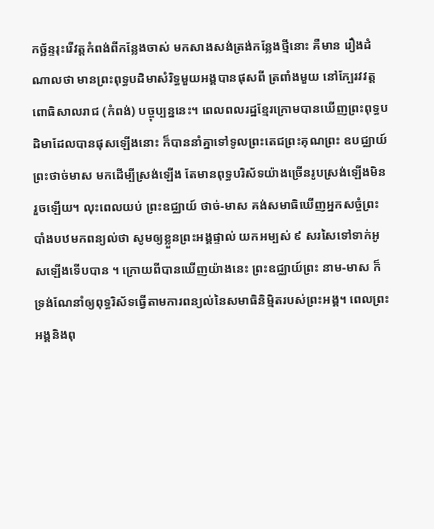កច្ឆ័ន្ទរុះរើវត្តកំពង់ពីកន្លែងចាស់ មកសាងសង់ត្រង់កន្លែងថ្មីនោះ គឺមាន រឿងដំណាលថា មានព្រះពុទ្ធបដិមាសំរិទ្ធមួយអង្គបានផុសពី ត្រពាំងមួយ នៅក្បែរវវត្តពោធិសាលរាជ (កំពង់) បច្ចុប្បន្ននេះ។ ពេលពលរដ្ឋខ្មែរក្រោមបានឃើញព្រះពុទ្ធបដិមាដែលបានផុសឡើងនោះ ក៏បាននាំគ្នាទៅទូលព្រះតេជព្រះគុណព្រះ ឧបជ្ឈាយ៍ ព្រះថាច់មាស មកដើម្បីស្រង់ឡើង តែមានពុទ្ធបរិស័ទយ៉ាងច្រើនរូបស្រង់ឡើងមិនរួចឡើយ។ លុះពេលយប់ ព្រះឧជ្ឈាយ៍ ថាច់-មាស គង់សមាធិឃើញអ្នកសច្ចំព្រះបាំងបឋមកពន្យល់ថា សូមឲ្យខ្លួនព្រះអង្គផ្ទាល់ យកអម្បស់ ៩ សរសៃទៅទាក់អូសឡើងទើបបាន ។ ក្រោយពីបានឃើញយ៉ាងនេះ ព្រះឧជ្ឈាយ៍ព្រះ នាម-មាស ក៏ទ្រង់ណែនាំឲ្យពុទ្ធរិស័ទធ្វើតាមការពន្យល់នៃសមាធិនិម្មិតរបស់ព្រះអង្គ។ ពេលព្រះអង្គនិងពុ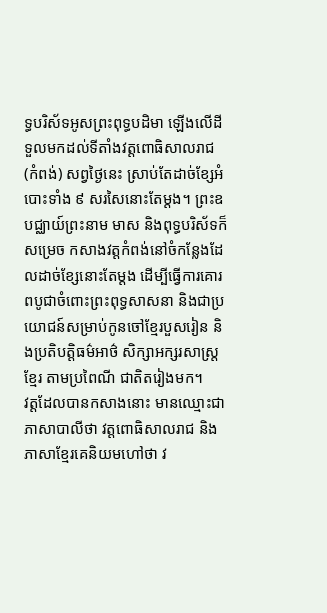ទ្ធបរិស័ទអូសព្រះពុទ្ធបដិមា ឡើងលើដីទួលមកដល់ទីតាំងវត្តពោធិសាលរាជ (កំពង់) សព្វថ្ងៃនេះ ស្រាប់តែដាច់ខ្សែអំបោះទាំង ៩ សរសៃនោះតែម្តង។ ព្រះឧបជ្ឈាយ៍ព្រះនាម មាស និងពុទ្ធបរិស័ទក៏សម្រេច កសាងវត្តកំពង់នៅចំកន្លែងដែលដាច់ខ្សែនោះតែម្តង ដើម្បីធ្វើការគោរពបូជាចំពោះព្រះពុទ្ធសាសនា និងជាប្រយោជន៍សម្រាប់កូនចៅខ្មែរបួសរៀន និងប្រតិបត្តិធម៌អាថ៌ សិក្សាអក្សរសាស្ត្រខ្មែរ តាមប្រពៃណី ជាតិតរៀងមក។
វត្តដែលបានកសាងនោះ មានឈ្មោះជាភាសាបាលីថា វត្តពោធិសាលរាជ និងភាសាខ្មែរគេនិយមហៅថា វ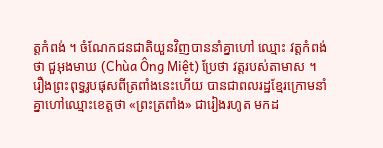ត្តកំពង់ ។ ចំណែកជនជាតិយួនវិញបាននាំគ្នាហៅ ឈ្មោះ វត្តកំពង់ ថា ជួអុងមាឃ (Chùa Ông Miệt) ប្រែថា វត្តរបស់តាមាស ។
រឿងព្រះពុទ្ធរូបផុសពីត្រពាំងនេះហើយ បានជាពលរដ្ឋខ្មែរក្រោមនាំគ្នាហៅឈ្មោះខេត្តថា «ព្រះត្រពាំង» ជារៀងរហូត មកដ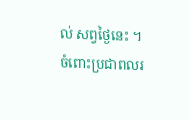ល់ សព្វថ្ងៃនេះ ។
ចំពោះប្រជាពលរ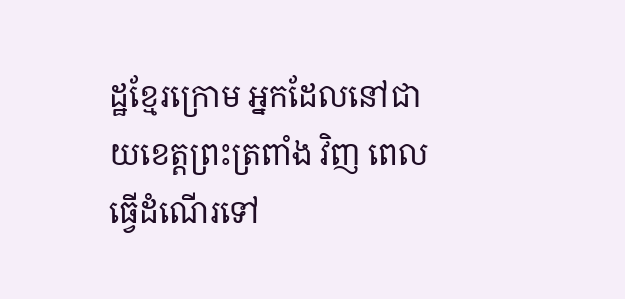ដ្ឋខ្មែរក្រោម អ្នកដែលនៅជាយខេត្តព្រះត្រពាំង វិញ ពេលធ្វើដំណើរទៅ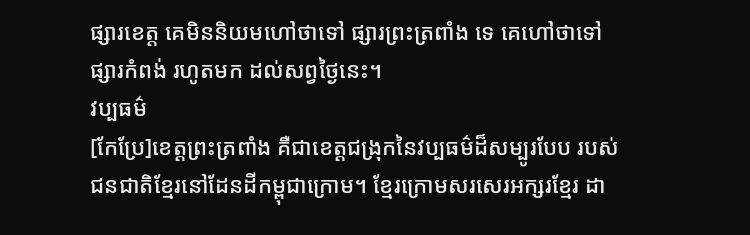ផ្សារខេត្ត គេមិននិយមហៅថាទៅ ផ្សារព្រះត្រពាំង ទេ គេហៅថាទៅ ផ្សារកំពង់ រហូតមក ដល់សព្វថ្ងៃនេះ។
វប្បធម៌
[កែប្រែ]ខេត្តព្រះត្រពាំង គឺជាខេត្តជង្រុកនៃវប្បធម៌ដ៏សម្បូរបែប របស់ជនជាតិខ្មែរនៅដែនដីកម្ពុជាក្រោម។ ខ្មែរក្រោមសរសេរអក្សរខ្មែរ ដា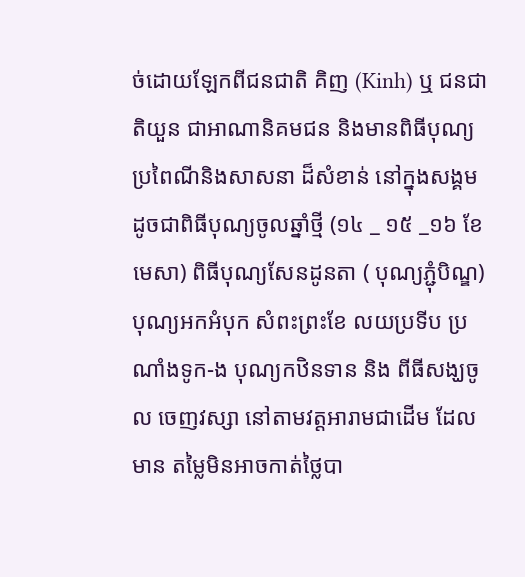ច់ដោយឡែកពីជនជាតិ គិញ (Kinh) ឬ ជនជាតិយួន ជាអាណានិគមជន និងមានពិធីបុណ្យប្រពៃណីនិងសាសនា ដ៏សំខាន់ នៅក្នុងសង្គម ដូចជាពិធីបុណ្យចូលឆ្នាំថ្មី (១៤ _ ១៥ _១៦ ខែមេសា) ពិធីបុណ្យសែនដូនតា ( បុណ្យភ្ជុំបិណ្ឌ) បុណ្យអកអំបុក សំពះព្រះខែ លយប្រទីប ប្រណាំងទូក-ង បុណ្យកឋិនទាន និង ពីធីសង្ឃចូល ចេញវស្សា នៅតាមវត្តអារាមជាដើម ដែលមាន តម្លៃមិនអាចកាត់ថ្លៃបា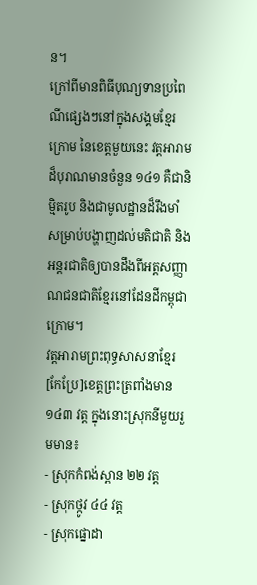ន។
ក្រៅពីមានពិធីបុណ្យទានប្រពៃណីផ្សេងៗនៅក្នុងសង្គមខ្មែរក្រោម នៃខេត្តមួយនេះ វត្តអារាមដ៏បុរាណមានចំនួន ១៤១ គឺជានិមិ្មតរូប និងជាមូលដ្ឋានដ៏រឹងមាំសម្រាប់បង្ហាញដល់មតិជាតិ និង អន្តរជាតិឲ្យបានដឹងពីអត្តសញ្ញាណជនជាតិខ្មែរនៅដែនដីកម្ពុជាក្រោម។
វត្តអារាមព្រះពុទ្ធសាសនាខ្មែរ
[កែប្រែ]ខេត្តព្រះត្រពាំងមាន ១៤៣ វត្ត ក្នុងនោះស្រុកនីមួយរួមមាន៖
- ស្រុកកំពង់ស្ពាន ២២ វត្ត
- ស្រុកថ្កូវ ៤៤ វត្ត
- ស្រុកផ្នោដា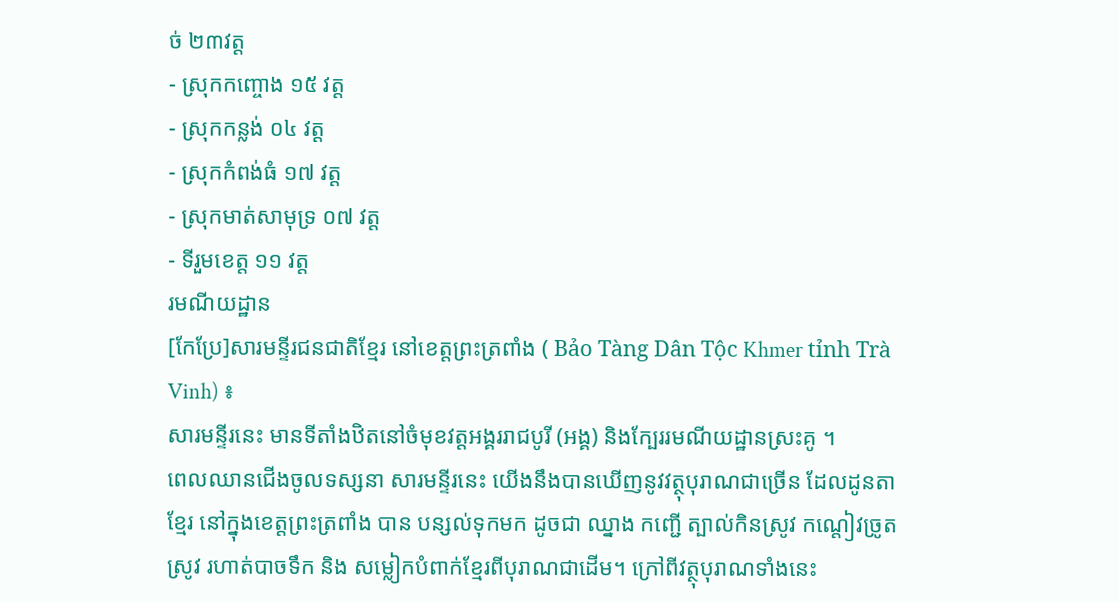ច់ ២៣វត្ត
- ស្រុកកញ្ចោង ១៥ វត្ត
- ស្រុកកន្លង់ ០៤ វត្ត
- ស្រុកកំពង់ធំ ១៧ វត្ត
- ស្រុកមាត់សាមុទ្រ ០៧ វត្ត
- ទីរួមខេត្ត ១១ វត្ត
រមណីយដ្ឋាន
[កែប្រែ]សារមន្ទីរជនជាតិខ្មែរ នៅខេត្តព្រះត្រពាំង ( Bảo Tàng Dân Tộc Khmer tỉnh Trà Vinh) ៖
សារមន្ទីរនេះ មានទីតាំងឋិតនៅចំមុខវត្តអង្គររាជបូរី (អង្គ) និងក្បែររមណីយដ្ឋានស្រះគូ ។
ពេលឈានជើងចូលទស្សនា សារមន្ទីរនេះ យើងនឹងបានឃើញនូវវត្ថុបុរាណជាច្រើន ដែលដូនតាខ្មែរ នៅក្នុងខេត្តព្រះត្រពាំង បាន បន្សល់ទុកមក ដូចជា ឈ្នាង កញ្ជើ ត្បាល់កិនស្រូវ កណ្តៀវច្រូតស្រូវ រហាត់បាចទឹក និង សម្លៀកបំពាក់ខ្មែរពីបុរាណជាដើម។ ក្រៅពីវត្ថុបុរាណទាំងនេះ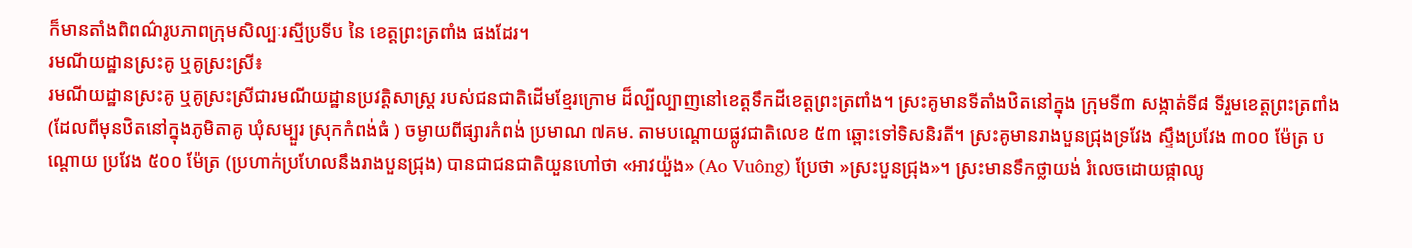ក៏មានតាំងពិពណ៌រូបភាពក្រុមសិល្បៈរស្មីប្រទីប នៃ ខេត្តព្រះត្រពាំង ផងដែរ។
រមណីយដ្ឋានស្រះគូ ឬគូស្រះស្រី៖
រមណីយដ្ឋានស្រះគូ ឬគូស្រះស្រីជារមណីយដ្ឋានប្រវត្តិសាស្ត្រ របស់ជនជាតិដើមខ្មែរក្រោម ដ៏ល្បីល្បាញនៅខេត្តទឹកដីខេត្តព្រះត្រពាំង។ ស្រះគូមានទីតាំងឋិតនៅក្នុង ក្រុមទី៣ សង្កាត់ទី៨ ទីរួមខេត្តព្រះត្រពាំង (ដែលពីមុនឋិតនៅក្នុងភូមិតាគូ ឃុំសម្បួរ ស្រុកកំពង់ធំ ) ចម្ងាយពីផ្សារកំពង់ ប្រមាណ ៧គម. តាមបណ្តោយផ្លូវជាតិលេខ ៥៣ ឆ្ពោះទៅទិសនិរតី។ ស្រះគូមានរាងបួនជ្រុងទ្រវែង ស្ទឹងប្រវែង ៣០០ ម៉ែត្រ បណ្តោយ ប្រវែង ៥០០ ម៉ែត្រ (ប្រហាក់ប្រហែលនឹងរាងបួនជ្រុង) បានជាជនជាតិយួនហៅថា «អាវយ៉ួង» (Ao Vuông) ប្រែថា »ស្រះបួនជ្រុង»។ ស្រះមានទឹកថ្លាយង់ រំលេចដោយផ្កាឈូ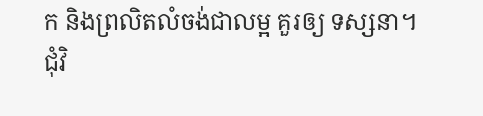ក និងព្រលិតលំចង់ជាលម្អ គួរឲ្យ ទស្សនា។ ជុំវិ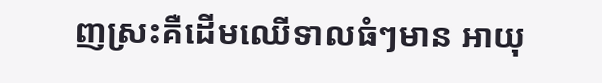ញស្រះគឺដើមឈើទាលធំៗមាន អាយុ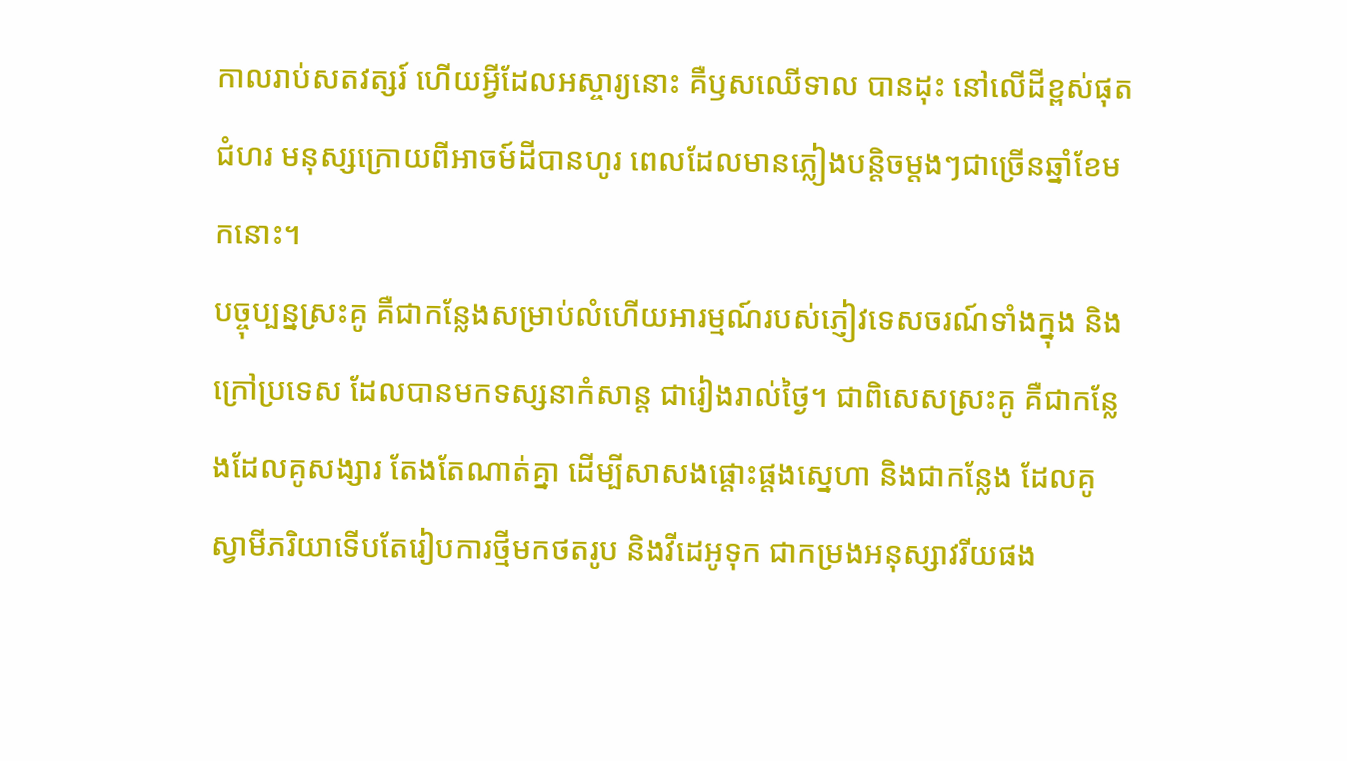កាលរាប់សតវត្សរ៍ ហើយអ្វីដែលអស្ចារ្យនោះ គឺឫសឈើទាល បានដុះ នៅលើដីខ្ពស់ផុតជំហរ មនុស្សក្រោយពីអាចម៍ដីបានហូរ ពេលដែលមានភ្លៀងបន្តិចម្តងៗជាច្រើនឆ្នាំខែមកនោះ។
បច្ចុប្បន្នស្រះគូ គឺជាកន្លែងសម្រាប់លំហើយអារម្មណ៍របស់ភ្ញៀវទេសចរណ៍ទាំងក្នុង និងក្រៅប្រទេស ដែលបានមកទស្សនាកំសាន្ត ជារៀងរាល់ថ្ងៃ។ ជាពិសេសស្រះគូ គឺជាកន្លែងដែលគូសង្សារ តែងតែណាត់គ្នា ដើម្បីសាសងផ្តោះផ្តងស្នេហា និងជាកន្លែង ដែលគូ ស្វាមីភរិយាទើបតែរៀបការថ្មីមកថតរូប និងវីដេអូទុក ជាកម្រងអនុស្សាវរីយផង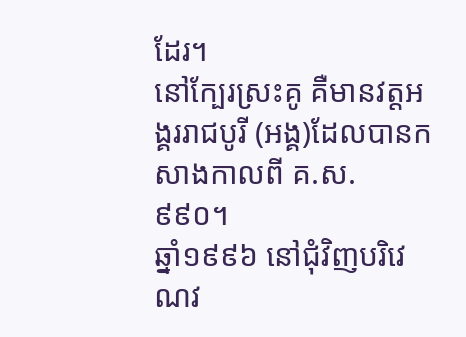ដែរ។
នៅក្បែរស្រះគូ គឺមានវត្តអង្គររាជបូរី (អង្គ)ដែលបានកសាងកាលពី គ.ស. ៩៩០។
ឆ្នាំ១៩៩៦ នៅជុំវិញបរិវេណវ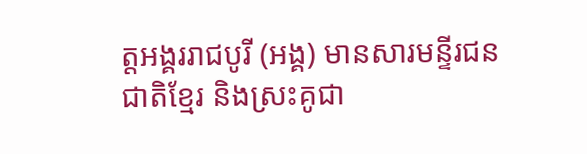ត្តអង្គររាជបូរី (អង្គ) មានសារមន្ទីរជនជាតិខ្មែរ និងស្រះគូជា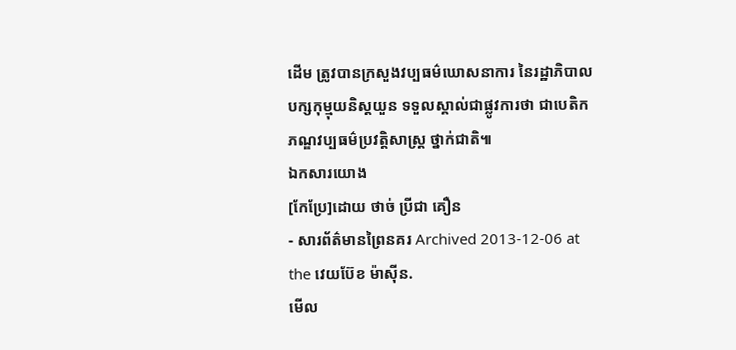ដើម ត្រូវបានក្រសួងវប្បធម៌ឃោសនាការ នៃរដ្ឋាភិបាលបក្សកុម្មុយនិស្តយួន ទទួលស្គាល់ជាផ្លូវការថា ជាបេតិកភណ្ឌវប្បធម៌ប្រវត្តិសាស្ត្រ ថ្នាក់ជាតិ៕
ឯកសារយោង
[កែប្រែ]ដោយ ថាច់ ប្រីជា គឿន
- សារព័ត៌មានព្រៃនគរ Archived 2013-12-06 at the វេយប៊ែខ ម៉ាស៊ីន.
មើល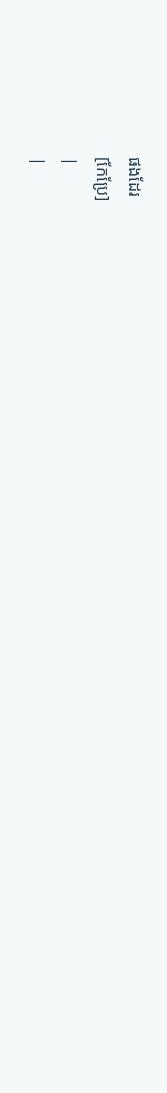ផងដែរ
[កែប្រែ]
|
|